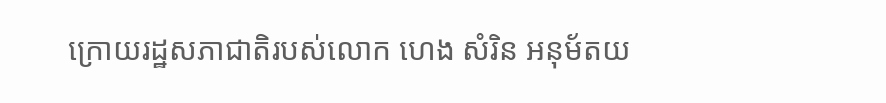ក្រោយរដ្ឋសភាជាតិរបស់លោក ហេង សំរិន អនុម័តយ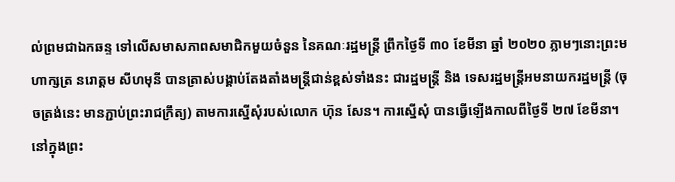ល់ព្រមជាឯកឆន្ទ ទៅលើសមាសភាពសមាជិកមួយចំនួន នៃគណៈរដ្ឋមន្ត្រី ព្រឹកថ្ងៃទី ៣០ ខែមីនា ឆ្នាំ ២០២០ ភ្លាមៗនោះព្រះមហាក្សត្រ នរោត្តម សីហមុនី បានត្រាស់បង្គាប់តែងតាំងមន្រ្តីជាន់ខ្ពស់ទាំងនះ ជារដ្ឋមន្ត្រី និង ទេសរដ្ឋមន្ត្រីអមនាយករដ្ឋមន្រ្តី (ចុចត្រង់នេះ មានភ្ជាប់ព្រះរាជក្រឹត្យ) តាមការស្នើសុំរបស់លោក ហ៊ុន សែន។ ការស្នើសុំ បានធ្វើឡើងកាលពីថ្ងៃទី ២៧ ខែមីនា។
នៅក្នុងព្រះ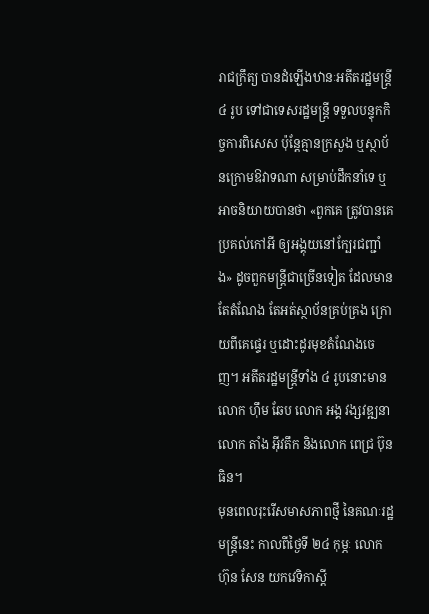រាជក្រឹត្យ បានដំឡើងឋានៈអតីតរដ្ឋមន្រ្តី ៤ រូប ទៅជាទេសរដ្ឋមន្រ្តី ទទួលបន្ទុកកិច្ចការពិសេស ប៉ុន្តែគ្មានក្រសួង ឬស្ថាប័នក្រោមឱវាទណា សម្រាប់ដឹកនាំទេ ឬអាចនិយាយបានថា «ពួកគេ ត្រូវបានគេប្រគល់កៅអី ឲ្យអង្គុយនៅក្បែរជញ្ជាំង» ដូចពួកមន្ត្រីជាច្រើនទៀត ដែលមានតែតំណែង តែអត់ស្ថាប័នគ្រប់គ្រង ក្រោយពីគេផ្ទេរ ឬដោះដូរមុខតំណែងចេញ។ អតីតរដ្ឋមន្រ្តីទាំង ៤ រូបនោះមាន លោក ហ៊ឹម ឆែប លោក អង្គ វង្សវឌ្ឍនា លោក តាំង អ៊ីវតឹក និងលោក ពេជ្រ ប៊ុនធិន។
មុនពេលរុះរើសមាសភាពថ្មី នៃគណៈរដ្ឋមន្រ្តីនេះ កាលពីថ្ងៃទី ២៤ កុម្ភៈ លោក ហ៊ុន សែន យកវេទិកាស្តី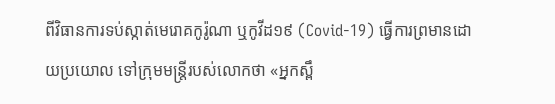ពីវិធានការទប់ស្កាត់មេរោគកូរ៉ូណា ឬកូវីដ១៩ (Covid-19) ធ្វើការព្រមានដោយប្រយោល ទៅក្រុមមន្រ្តីរបស់លោកថា «អ្នកស្ពឹ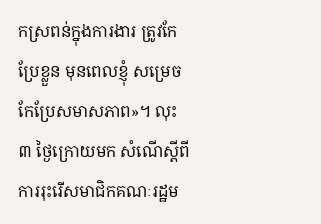កស្រពន់ក្នុងការងារ ត្រូវកែប្រែខ្លួន មុនពេលខ្ញុំ សម្រេចកែប្រែសមាសភាព»។ លុះ ៣ ថ្ងៃក្រោយមក សំណើស្តីពីការរុះរើសមាជិកគណៈរដ្ឋម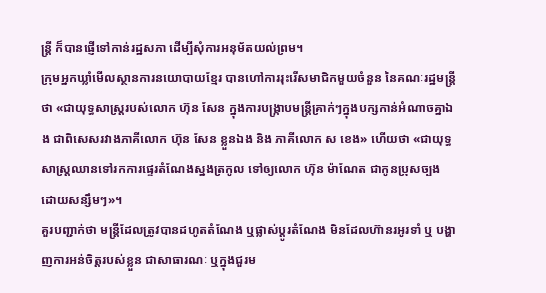ន្រ្តី ក៏បានផ្ញើទៅកាន់រដ្ឋសភា ដើម្បីសុំការអនុម័តយល់ព្រម។
ក្រុមអ្នកឃ្លាំមើលស្ថានការនយោបាយខ្មែរ បានហៅការរុះរើសមាជិកមួយចំនួន នៃគណៈរដ្ឋមន្ត្រីថា «ជាយុទ្ធសាស្ត្ររបស់លោក ហ៊ុន សែន ក្នុងការបង្ក្រាបមន្រ្តីគ្រាក់ៗក្នុងបក្សកាន់អំណាចគ្នាឯង ជាពិសេសរវាងភាគីលោក ហ៊ុន សែន ខ្លួនឯង និង ភាគីលោក ស ខេង» ហើយថា «ជាយុទ្ធសាស្ត្រឈានទៅរកការផ្ទេរតំណែងស្នងត្រកូល ទៅឲ្យលោក ហ៊ុន ម៉ាណែត ជាកូនប្រុសច្បង ដោយសន្សឹមៗ»។
គួរបញ្ជាក់ថា មន្រ្តីដែលត្រូវបានដហូតតំណែង ឬផ្លាស់ប្តូរតំណែង មិនដែលហ៊ានរអូរទាំ ឬ បង្ហាញការអន់ចិត្តរបស់ខ្លួន ជាសាធារណៈ ឬក្នុងជួរម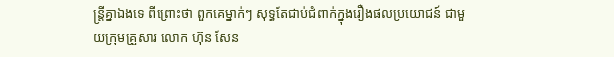ន្រ្តីគ្នាឯងទេ ពីព្រោះថា ពួកគេម្នាក់ៗ សុទ្ធតែជាប់ជំពាក់ក្នុងរឿងផលប្រយោជន៍ ជាមួយក្រុមគ្រួសារ លោក ហ៊ុន សែន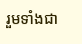រួមទាំងជា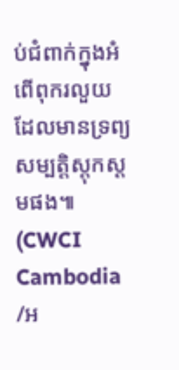ប់ជំពាក់ក្នុងអំពើពុករលួយ ដែលមានទ្រព្យសម្បត្តិស្តុកស្តមផង៕
(CWCI Cambodia /អ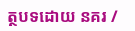ត្ថបទដោយ នគរ /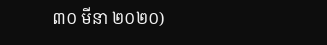៣០ មីនា ២០២០)